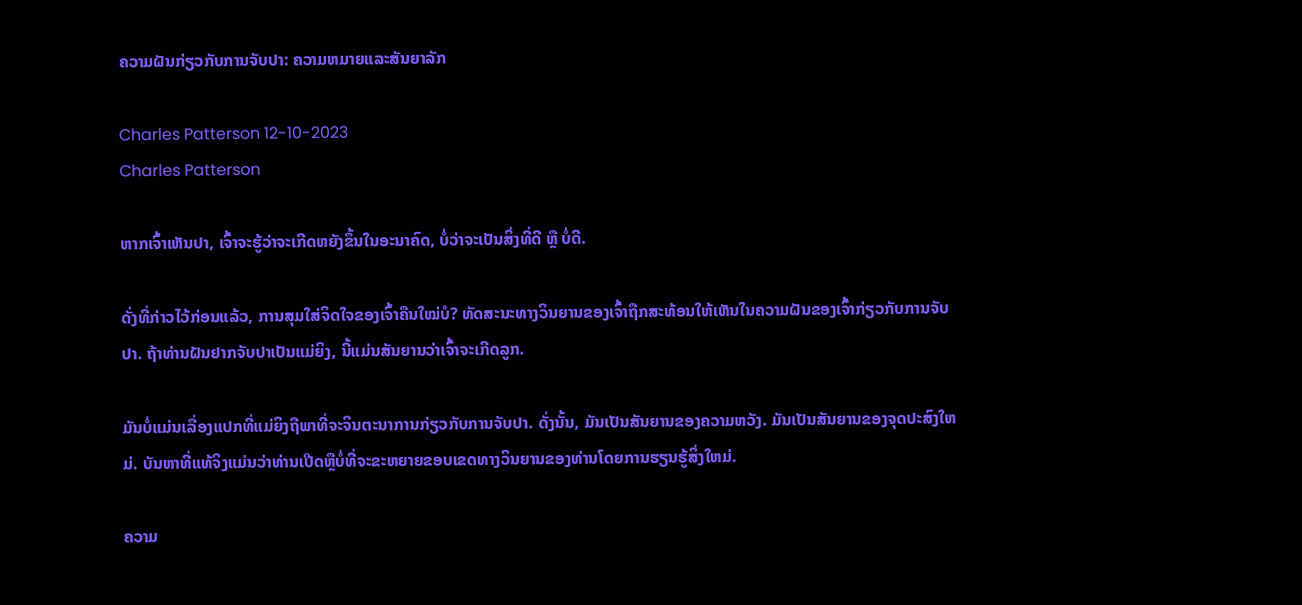ຄວາມຝັນກ່ຽວກັບການຈັບປາ: ຄວາມຫມາຍແລະສັນຍາລັກ

Charles Patterson 12-10-2023
Charles Patterson

ຫາກເຈົ້າເຫັນປາ, ເຈົ້າຈະຮູ້ວ່າຈະເກີດຫຍັງຂຶ້ນໃນອະນາຄົດ, ບໍ່ວ່າຈະເປັນສິ່ງທີ່ດີ ຫຼື ບໍ່ດີ.

ດັ່ງທີ່ກ່າວໄວ້ກ່ອນແລ້ວ, ການສຸມໃສ່ຈິດໃຈຂອງເຈົ້າຄືນໃໝ່ບໍ? ທັດສະນະທາງວິນຍານຂອງເຈົ້າຖືກສະທ້ອນໃຫ້ເຫັນໃນຄວາມຝັນຂອງເຈົ້າກ່ຽວກັບການຈັບປາ. ຖ້າທ່ານຝັນຢາກຈັບປາເປັນແມ່ຍິງ, ນີ້ແມ່ນສັນຍານວ່າເຈົ້າຈະເກີດລູກ.

ມັນບໍ່ແມ່ນເລື່ອງແປກທີ່ແມ່ຍິງຖືພາທີ່ຈະຈິນຕະນາການກ່ຽວກັບການຈັບປາ. ດັ່ງນັ້ນ, ມັນເປັນສັນຍານຂອງຄວາມຫວັງ. ມັນເປັນສັນຍານຂອງຈຸດປະສົງໃຫມ່. ບັນຫາທີ່ແທ້ຈິງແມ່ນວ່າທ່ານເປີດຫຼືບໍ່ທີ່ຈະຂະຫຍາຍຂອບເຂດທາງວິນຍານຂອງທ່ານໂດຍການຮຽນຮູ້ສິ່ງໃຫມ່.

ຄວາມ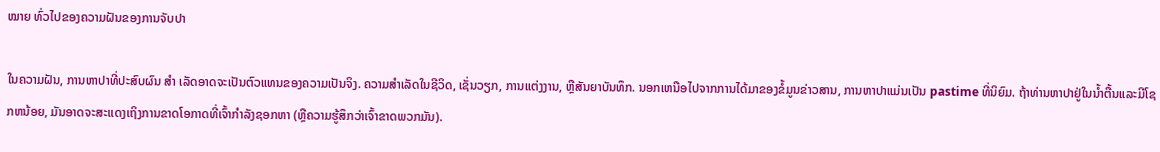ໝາຍ ທົ່ວໄປຂອງຄວາມຝັນຂອງການຈັບປາ

ໃນຄວາມຝັນ, ການຫາປາທີ່ປະສົບຜົນ ສຳ ເລັດອາດຈະເປັນຕົວແທນຂອງຄວາມເປັນຈິງ. ຄວາມສໍາເລັດໃນຊີວິດ, ເຊັ່ນວຽກ, ການແຕ່ງງານ, ຫຼືສັນຍາບັນທຶກ. ນອກເຫນືອໄປຈາກການໄດ້ມາຂອງຂໍ້ມູນຂ່າວສານ, ການຫາປາແມ່ນເປັນ pastime ທີ່ນິຍົມ. ຖ້າທ່ານຫາປາຢູ່ໃນນ້ຳຕື້ນແລະມີໂຊກຫນ້ອຍ, ມັນອາດຈະສະແດງເຖິງການຂາດໂອກາດທີ່ເຈົ້າກໍາລັງຊອກຫາ (ຫຼືຄວາມຮູ້ສຶກວ່າເຈົ້າຂາດພວກມັນ).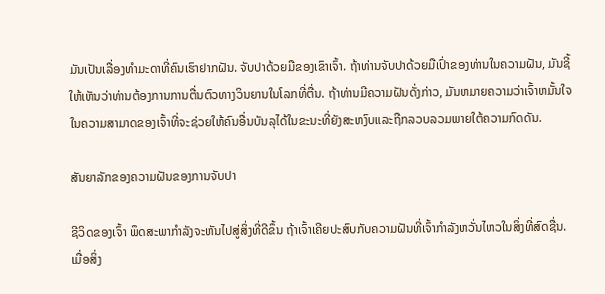ມັນເປັນເລື່ອງທຳມະດາທີ່ຄົນເຮົາຢາກຝັນ. ຈັບປາດ້ວຍມືຂອງເຂົາເຈົ້າ. ຖ້າທ່ານຈັບປາດ້ວຍມືເປົ່າຂອງທ່ານໃນຄວາມຝັນ, ມັນຊີ້ໃຫ້ເຫັນວ່າທ່ານຕ້ອງການການຕື່ນຕົວທາງວິນຍານໃນໂລກທີ່ຕື່ນ. ຖ້າທ່ານມີຄວາມຝັນດັ່ງກ່າວ, ມັນຫມາຍຄວາມວ່າເຈົ້າຫມັ້ນໃຈໃນຄວາມສາມາດຂອງເຈົ້າທີ່ຈະຊ່ວຍໃຫ້ຄົນອື່ນບັນລຸໄດ້ໃນຂະນະທີ່ຍັງສະຫງົບແລະຖືກລວບລວມພາຍໃຕ້ຄວາມກົດດັນ.

ສັນຍາລັກຂອງຄວາມຝັນຂອງການຈັບປາ

ຊີວິດຂອງເຈົ້າ ພຶດສະພາກໍາລັງຈະຫັນໄປສູ່ສິ່ງທີ່ດີຂຶ້ນ ຖ້າເຈົ້າເຄີຍປະສົບກັບຄວາມຝັນທີ່ເຈົ້າກໍາລັງຫວັ່ນໄຫວໃນສິ່ງທີ່ສົດຊື່ນ. ເມື່ອສິ່ງ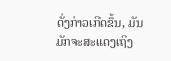ດັ່ງກ່າວເກີດຂຶ້ນ, ມັນມັກຈະສະແດງເຖິງ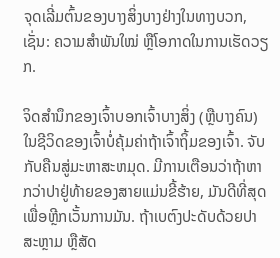ຈຸດເລີ່ມຕົ້ນຂອງບາງສິ່ງບາງຢ່າງໃນທາງບວກ, ເຊັ່ນ: ຄວາມສຳພັນໃໝ່ ຫຼືໂອກາດໃນການເຮັດວຽກ.

ຈິດສຳນຶກຂອງເຈົ້າບອກເຈົ້າບາງສິ່ງ (ຫຼືບາງຄົນ) ໃນຊີວິດຂອງເຈົ້າບໍ່ຄຸ້ມຄ່າຖ້າເຈົ້າຖິ້ມຂອງເຈົ້າ. ຈັບກັບຄືນສູ່ມະຫາສະຫມຸດ. ມີການເຕືອນວ່າຖ້າຫາກວ່າປາຢູ່ທ້າຍຂອງສາຍແມ່ນຂີ້ຮ້າຍ, ມັນດີທີ່ສຸດເພື່ອຫຼີກເວັ້ນການມັນ. ຖ້າເບຕົງປະດັບດ້ວຍປາສະຫຼາມ ຫຼືສັດ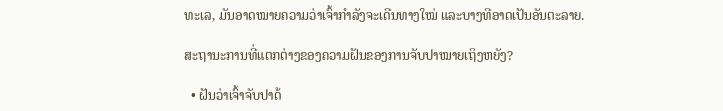ທະເລ, ມັນອາດໝາຍຄວາມວ່າເຈົ້າກຳລັງຈະເດີນທາງໃໝ່ ແລະບາງທີອາດເປັນອັນຕະລາຍ.

ສະຖານະການທີ່ແຕກຕ່າງຂອງຄວາມຝັນຂອງການຈັບປາໝາຍເຖິງຫຍັງ?

  • ຝັນວ່າເຈົ້າຈັບປາດ້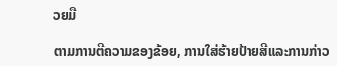ວຍມື

ຕາມການຕີຄວາມຂອງຂ້ອຍ, ການໃສ່ຮ້າຍປ້າຍສີແລະການກ່າວ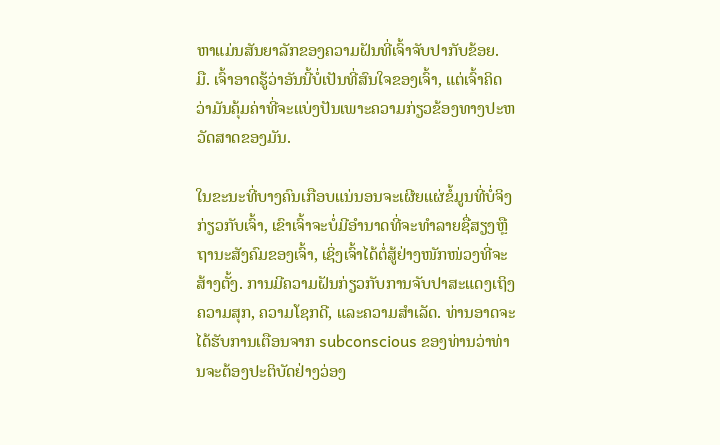ຫາແມ່ນສັນຍາລັກຂອງຄວາມຝັນທີ່ເຈົ້າຈັບປາກັບຂ້ອຍ. ມື. ເຈົ້າອາດຮູ້ວ່າອັນນີ້ບໍ່ເປັນທີ່ສົນໃຈຂອງເຈົ້າ, ແຕ່ເຈົ້າຄິດວ່າມັນຄຸ້ມຄ່າທີ່ຈະແບ່ງປັນເພາະຄວາມກ່ຽວຂ້ອງທາງປະຫວັດສາດຂອງມັນ.

ໃນຂະນະທີ່ບາງຄົນເກືອບແນ່ນອນຈະເຜີຍແຜ່ຂໍ້ມູນທີ່ບໍ່ຈິງກ່ຽວກັບເຈົ້າ, ເຂົາເຈົ້າຈະບໍ່ມີອຳນາດທີ່ຈະທຳລາຍຊື່ສຽງຫຼືຖານະສັງຄົມຂອງເຈົ້າ, ເຊິ່ງເຈົ້າໄດ້ຕໍ່ສູ້ຢ່າງໜັກໜ່ວງທີ່ຈະສ້າງຕັ້ງ. ການມີຄວາມຝັນກ່ຽວກັບການຈັບປາສະແດງເຖິງຄວາມສຸກ, ຄວາມໂຊກດີ, ແລະຄວາມສໍາເລັດ. ທ່ານອາດຈະໄດ້ຮັບການເຕືອນຈາກ subconscious ຂອງທ່ານວ່າທ່ານຈະຕ້ອງປະຕິບັດຢ່າງວ່ອງ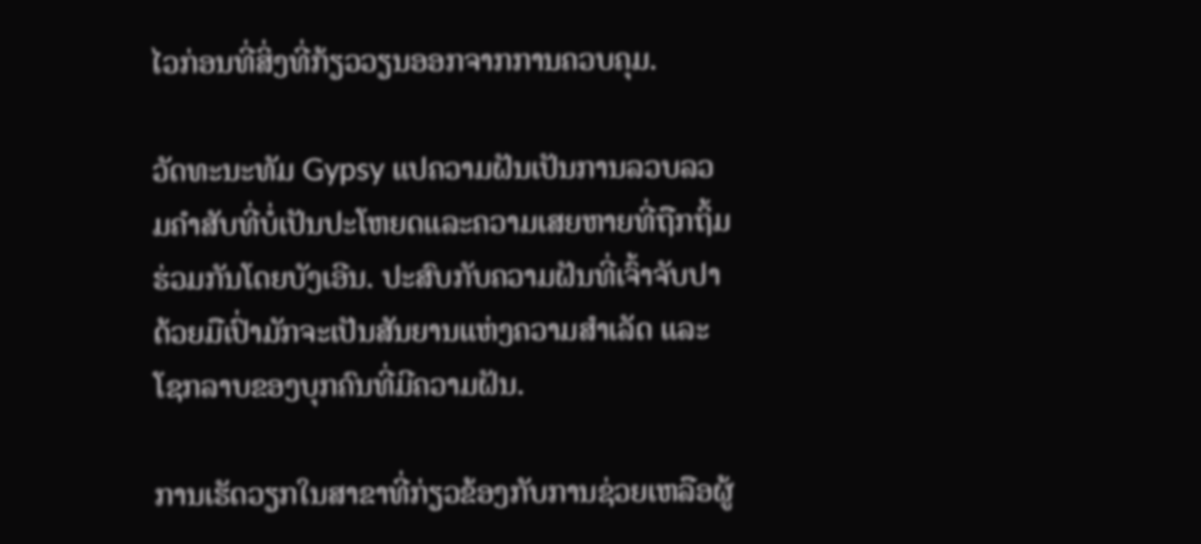ໄວກ່ອນທີ່ສິ່ງທີ່ກ້ຽວວຽນອອກຈາກການຄວບຄຸມ.

ວັດທະນະທັມ Gypsy ແປຄວາມຝັນເປັນການລວບລວມຄໍາສັບທີ່ບໍ່ເປັນປະໂຫຍດແລະຄວາມເສຍຫາຍທີ່ຖືກຖິ້ມຮ່ວມກັນໂດຍບັງເອີນ. ປະສົບກັບຄວາມຝັນທີ່ເຈົ້າຈັບປາດ້ວຍມືເປົ່າມັກຈະເປັນສັນຍານແຫ່ງຄວາມສໍາເລັດ ແລະ ໂຊກລາບຂອງບຸກຄົນທີ່ມີຄວາມຝັນ.

ການເຮັດວຽກໃນສາຂາທີ່ກ່ຽວຂ້ອງກັບການຊ່ວຍເຫລືອຜູ້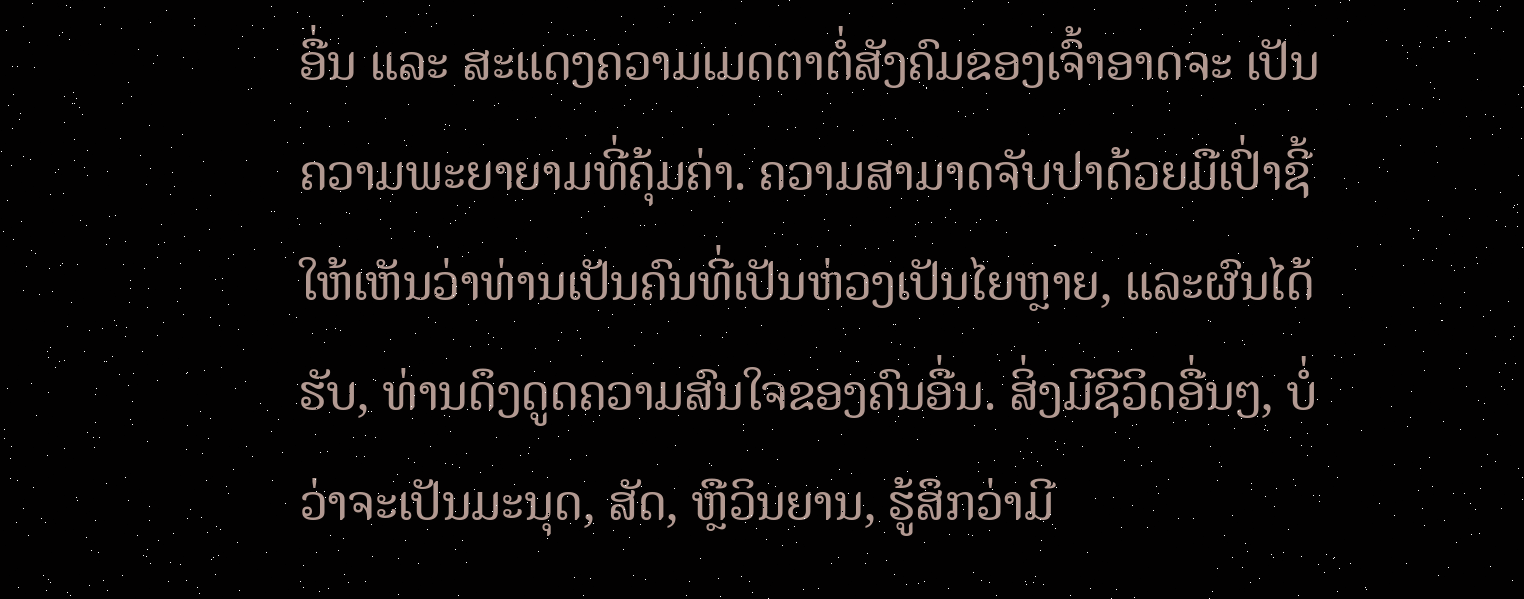ອື່ນ ແລະ ສະແດງຄວາມເມດຕາຕໍ່ສັງຄົມຂອງເຈົ້າອາດຈະ ເປັນຄວາມພະຍາຍາມທີ່ຄຸ້ມຄ່າ. ຄວາມສາມາດຈັບປາດ້ວຍມືເປົ່າຊີ້ໃຫ້ເຫັນວ່າທ່ານເປັນຄົນທີ່ເປັນຫ່ວງເປັນໄຍຫຼາຍ, ແລະຜົນໄດ້ຮັບ, ທ່ານດຶງດູດຄວາມສົນໃຈຂອງຄົນອື່ນ. ສິ່ງມີຊີວິດອື່ນໆ, ບໍ່ວ່າຈະເປັນມະນຸດ, ສັດ, ຫຼືວິນຍານ, ຮູ້ສຶກວ່າມີ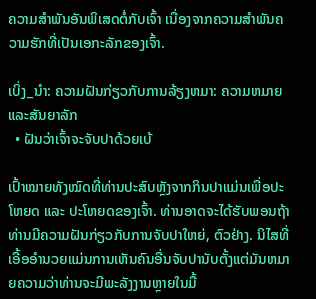ຄວາມສຳພັນອັນພິເສດຕໍ່ກັບເຈົ້າ ເນື່ອງຈາກຄວາມສຳພັນຄວາມຮັກທີ່ເປັນເອກະລັກຂອງເຈົ້າ.

ເບິ່ງ_ນຳ: ຄວາມຝັນກ່ຽວກັບການລ້ຽງຫມາ: ຄວາມຫມາຍແລະສັນຍາລັກ
  • ຝັນວ່າເຈົ້າຈະຈັບປາດ້ວຍເບ້

ເປົ້າໝາຍທັງໝົດທີ່ທ່ານປະສົບຫຼັງຈາກກິນປາແມ່ນເພື່ອປະໂຫຍດ ແລະ ປະໂຫຍດຂອງເຈົ້າ. ທ່ານອາດຈະໄດ້ຮັບພອນຖ້າທ່ານມີຄວາມຝັນກ່ຽວກັບການຈັບປາໃຫຍ່, ຕົວຢ່າງ. ນິໄສທີ່ເອື້ອອໍານວຍແມ່ນການເຫັນຄົນອື່ນຈັບປານັບຕັ້ງແຕ່ມັນຫມາຍຄວາມວ່າທ່ານຈະມີພະລັງງານຫຼາຍໃນມື້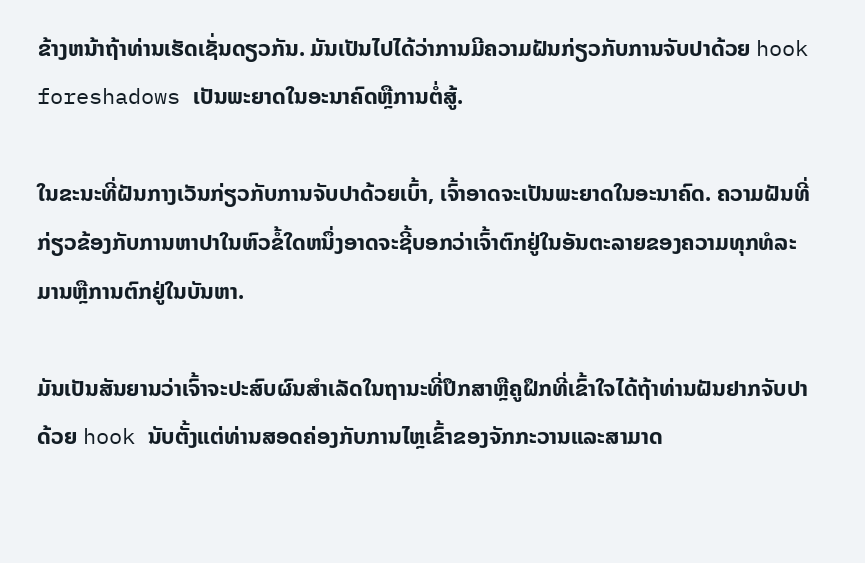ຂ້າງຫນ້າຖ້າທ່ານເຮັດເຊັ່ນດຽວກັນ. ມັນເປັນໄປໄດ້ວ່າການມີຄວາມຝັນກ່ຽວກັບການຈັບປາດ້ວຍ hook foreshadows ເປັນພະຍາດໃນອະນາຄົດຫຼືການຕໍ່ສູ້.

ໃນຂະນະທີ່ຝັນກາງເວັນກ່ຽວກັບການຈັບປາດ້ວຍເບົ້າ, ເຈົ້າອາດຈະເປັນພະຍາດໃນອະນາຄົດ. ຄວາມຝັນທີ່ກ່ຽວຂ້ອງກັບການຫາປາໃນຫົວຂໍ້ໃດຫນຶ່ງອາດຈະຊີ້ບອກວ່າເຈົ້າຕົກຢູ່ໃນອັນຕະລາຍຂອງຄວາມທຸກທໍລະມານຫຼືການຕົກຢູ່ໃນບັນຫາ.

ມັນເປັນສັນຍານວ່າເຈົ້າຈະປະສົບຜົນສໍາເລັດໃນຖານະທີ່ປຶກສາຫຼືຄູຝຶກທີ່ເຂົ້າໃຈໄດ້ຖ້າທ່ານຝັນຢາກຈັບປາດ້ວຍ hook ນັບຕັ້ງແຕ່ທ່ານສອດຄ່ອງກັບການໄຫຼເຂົ້າຂອງຈັກກະວານແລະສາມາດ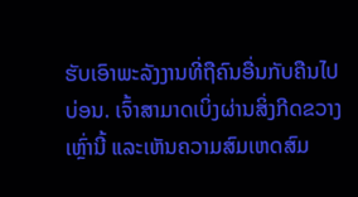ຮັບເອົາພະລັງງານທີ່ຖືຄົນອື່ນກັບຄືນໄປບ່ອນ. ເຈົ້າສາມາດເບິ່ງຜ່ານສິ່ງກີດຂວາງເຫຼົ່ານີ້ ແລະເຫັນຄວາມສົມເຫດສົມ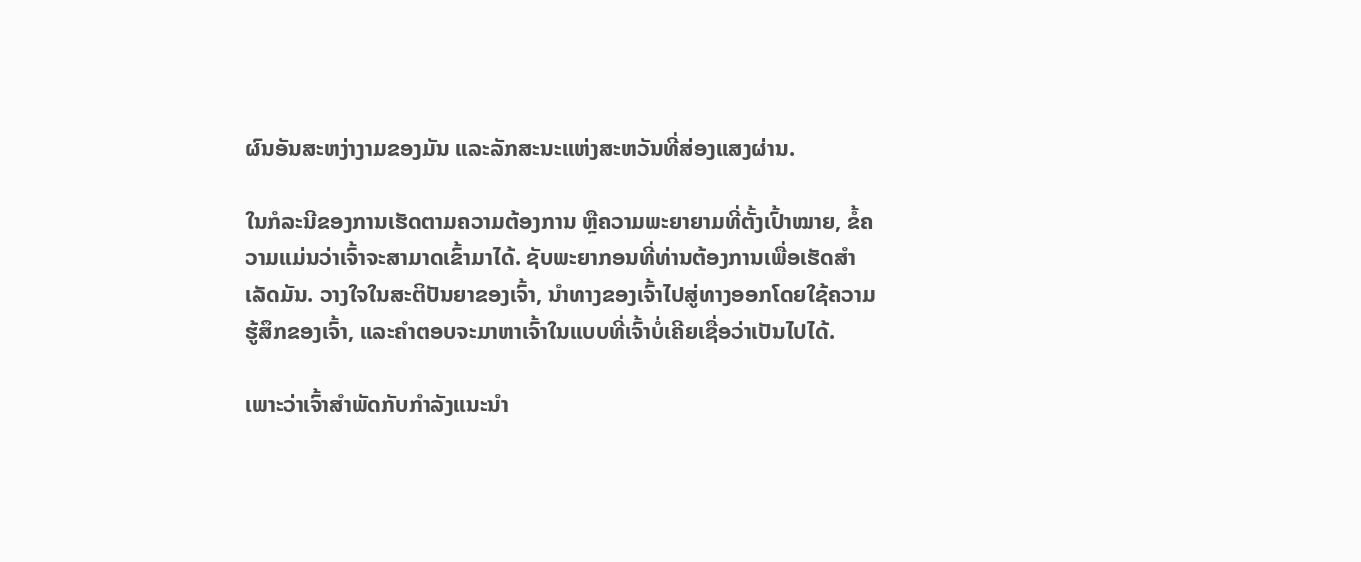ຜົນອັນສະຫງ່າງາມຂອງມັນ ແລະລັກສະນະແຫ່ງສະຫວັນທີ່ສ່ອງແສງຜ່ານ.

ໃນກໍລະນີຂອງການເຮັດຕາມຄວາມຕ້ອງການ ຫຼືຄວາມພະຍາຍາມທີ່ຕັ້ງເປົ້າໝາຍ, ຂໍ້ຄວາມແມ່ນວ່າເຈົ້າຈະສາມາດເຂົ້າມາໄດ້. ຊັບພະຍາກອນທີ່ທ່ານຕ້ອງການເພື່ອເຮັດສໍາເລັດມັນ. ວາງໃຈໃນສະຕິປັນຍາຂອງເຈົ້າ, ນຳທາງຂອງເຈົ້າໄປສູ່ທາງອອກໂດຍໃຊ້ຄວາມຮູ້ສຶກຂອງເຈົ້າ, ແລະຄຳຕອບຈະມາຫາເຈົ້າໃນແບບທີ່ເຈົ້າບໍ່ເຄີຍເຊື່ອວ່າເປັນໄປໄດ້.

ເພາະວ່າເຈົ້າສຳພັດກັບກຳລັງແນະນຳ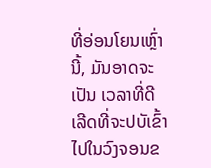ທີ່ອ່ອນໂຍນເຫຼົ່ານີ້, ມັນອາດຈະເປັນ ເວລາທີ່ດີເລີດທີ່ຈະປບັເຂົ້າໄປໃນວົງຈອນຂ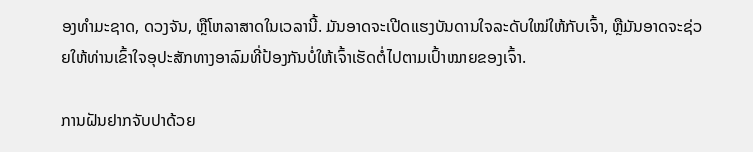ອງທໍາມະຊາດ, ດວງຈັນ, ຫຼືໂຫລາສາດໃນເວລານີ້. ມັນອາດຈະເປີດແຮງບັນດານໃຈລະດັບໃໝ່ໃຫ້ກັບເຈົ້າ, ຫຼືມັນອາດຈະຊ່ວຍໃຫ້ທ່ານເຂົ້າໃຈອຸປະສັກທາງອາລົມທີ່ປ້ອງກັນບໍ່ໃຫ້ເຈົ້າເຮັດຕໍ່ໄປຕາມເປົ້າໝາຍຂອງເຈົ້າ.

ການຝັນຢາກຈັບປາດ້ວຍ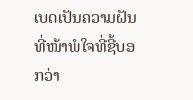ເບດເປັນຄວາມຝັນທີ່ໜ້າພໍໃຈທີ່ຊີ້ບອກວ່າ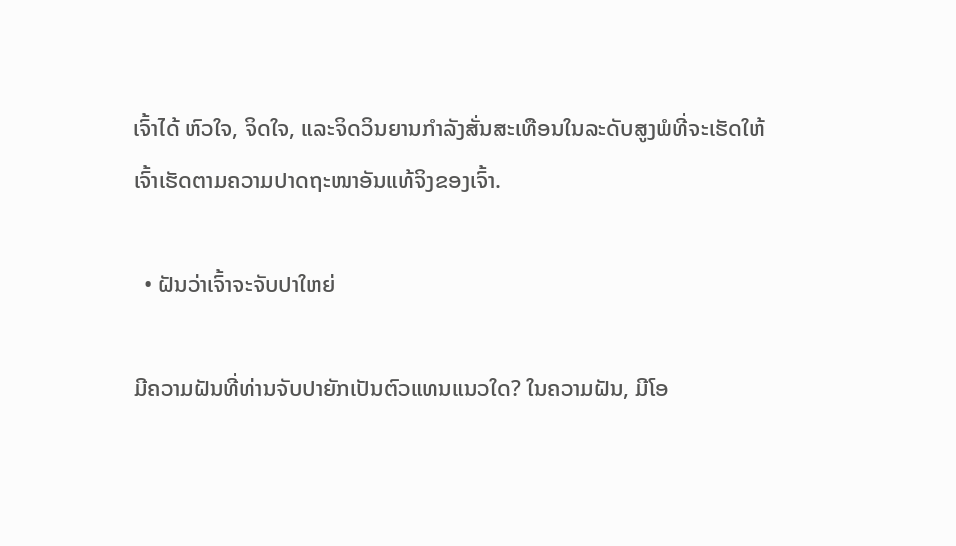ເຈົ້າໄດ້ ຫົວໃຈ, ຈິດໃຈ, ແລະຈິດວິນຍານກຳລັງສັ່ນສະເທືອນໃນລະດັບສູງພໍທີ່ຈະເຮັດໃຫ້ເຈົ້າເຮັດຕາມຄວາມປາດຖະໜາອັນແທ້ຈິງຂອງເຈົ້າ.

  • ຝັນວ່າເຈົ້າຈະຈັບປາໃຫຍ່

ມີຄວາມຝັນທີ່ທ່ານຈັບປາຍັກເປັນຕົວແທນແນວໃດ? ໃນຄວາມຝັນ, ມີໂອ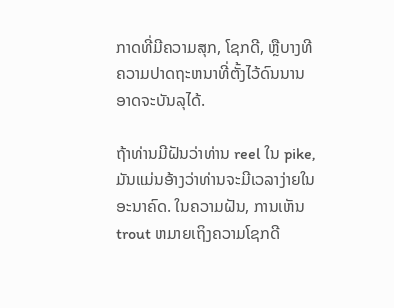ກາດທີ່ມີຄວາມສຸກ, ໂຊກດີ, ຫຼືບາງທີຄວາມປາດຖະຫນາທີ່ຕັ້ງໄວ້ດົນນານອາດຈະບັນລຸໄດ້.

ຖ້າທ່ານມີຝັນວ່າທ່ານ reel ໃນ pike, ມັນແມ່ນອ້າງວ່າທ່ານຈະມີເວລາງ່າຍໃນອະນາຄົດ. ໃນຄວາມຝັນ, ການເຫັນ trout ຫມາຍເຖິງຄວາມໂຊກດີ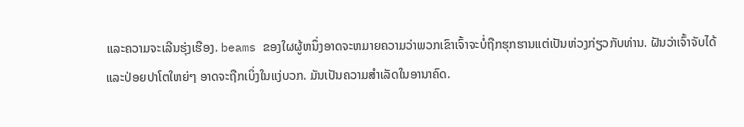ແລະຄວາມຈະເລີນຮຸ່ງເຮືອງ. beams ຂອງໃຜຜູ້ຫນຶ່ງອາດຈະຫມາຍຄວາມວ່າພວກເຂົາເຈົ້າຈະບໍ່ຖືກຮຸກຮານແຕ່ເປັນຫ່ວງກ່ຽວກັບທ່ານ. ຝັນວ່າເຈົ້າຈັບໄດ້ ແລະປ່ອຍປາໂຕໃຫຍ່ໆ ອາດຈະຖືກເບິ່ງໃນແງ່ບວກ. ມັນເປັນຄວາມສຳເລັດໃນອານາຄົດ.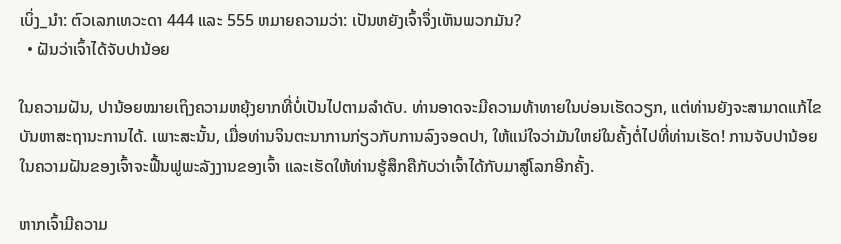ເບິ່ງ_ນຳ: ຕົວເລກເທວະດາ 444 ແລະ 555 ຫມາຍຄວາມວ່າ: ເປັນຫຍັງເຈົ້າຈຶ່ງເຫັນພວກມັນ?
  • ຝັນວ່າເຈົ້າໄດ້ຈັບປານ້ອຍ

ໃນຄວາມຝັນ, ປານ້ອຍໝາຍເຖິງຄວາມຫຍຸ້ງຍາກທີ່ບໍ່ເປັນໄປຕາມລໍາດັບ. ທ່ານອາດຈະມີຄວາມທ້າທາຍໃນບ່ອນເຮັດວຽກ, ແຕ່ທ່ານຍັງຈະສາມາດແກ້ໄຂບັນຫາສະຖານະການໄດ້. ເພາະສະນັ້ນ, ເມື່ອທ່ານຈິນຕະນາການກ່ຽວກັບການລົງຈອດປາ, ໃຫ້ແນ່ໃຈວ່າມັນໃຫຍ່ໃນຄັ້ງຕໍ່ໄປທີ່ທ່ານເຮັດ! ການຈັບປານ້ອຍໃນຄວາມຝັນຂອງເຈົ້າຈະຟື້ນຟູພະລັງງານຂອງເຈົ້າ ແລະເຮັດໃຫ້ທ່ານຮູ້ສຶກຄືກັບວ່າເຈົ້າໄດ້ກັບມາສູ່ໂລກອີກຄັ້ງ.

ຫາກເຈົ້າມີຄວາມ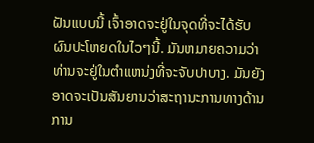ຝັນແບບນີ້ ເຈົ້າອາດຈະຢູ່ໃນຈຸດທີ່ຈະໄດ້ຮັບຜົນປະໂຫຍດໃນໄວໆນີ້. ມັນຫມາຍຄວາມວ່າທ່ານຈະຢູ່ໃນຕໍາແຫນ່ງທີ່ຈະຈັບປາບາງ. ມັນຍັງອາດຈະເປັນສັນຍານວ່າສະຖານະການທາງດ້ານການ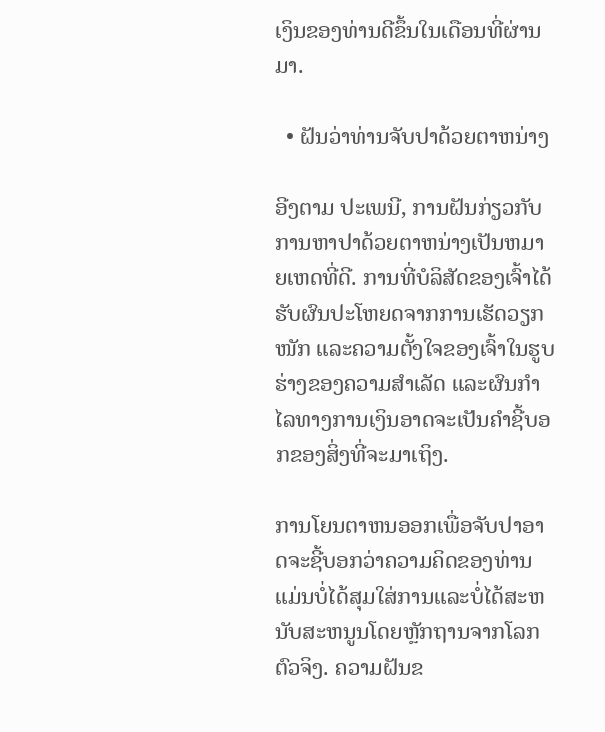ເງິນຂອງທ່ານດີຂຶ້ນໃນເດືອນທີ່ຜ່ານມາ.

  • ຝັນວ່າທ່ານຈັບປາດ້ວຍຕາຫນ່າງ

ອີງຕາມ ປະເພນີ, ການຝັນກ່ຽວກັບການຫາປາດ້ວຍຕາຫນ່າງເປັນຫມາຍເຫດທີ່ດີ. ການທີ່ບໍລິສັດຂອງເຈົ້າໄດ້ຮັບຜົນປະໂຫຍດຈາກການເຮັດວຽກໜັກ ແລະຄວາມຕັ້ງໃຈຂອງເຈົ້າໃນຮູບຮ່າງຂອງຄວາມສໍາເລັດ ແລະຜົນກໍາໄລທາງການເງິນອາດຈະເປັນຄໍາຊີ້ບອກຂອງສິ່ງທີ່ຈະມາເຖິງ.

ການໂຍນຕາຫນອອກເພື່ອຈັບປາອາດຈະຊີ້ບອກວ່າຄວາມຄິດຂອງທ່ານແມ່ນບໍ່ໄດ້ສຸມໃສ່ການແລະບໍ່ໄດ້ສະຫນັບສະຫນູນໂດຍຫຼັກຖານຈາກໂລກຕົວຈິງ. ຄວາມຝັນຂ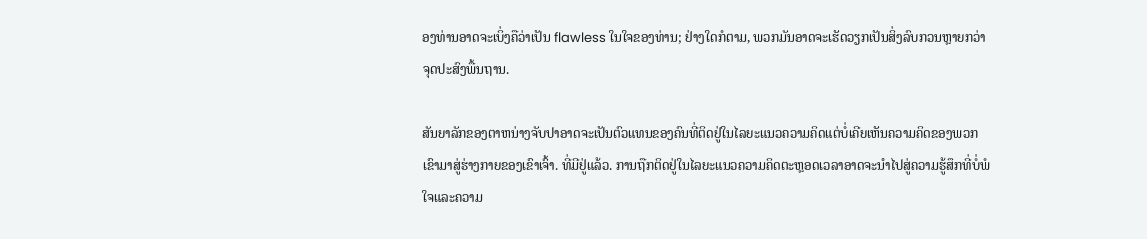ອງທ່ານອາດຈະເບິ່ງຄືວ່າເປັນ flawless ໃນໃຈຂອງທ່ານ; ຢ່າງໃດກໍຕາມ, ພວກມັນອາດຈະເຮັດວຽກເປັນສິ່ງລົບກວນຫຼາຍກວ່າຈຸດປະສົງພື້ນຖານ.

ສັນຍາລັກຂອງຕາຫນ່າງຈັບປາອາດຈະເປັນຕົວແທນຂອງຄົນທີ່ຕິດຢູ່ໃນໄລຍະແນວຄວາມຄິດແຕ່ບໍ່ເຄີຍເຫັນຄວາມຄິດຂອງພວກເຂົາມາສູ່ຮ່າງກາຍຂອງເຂົາເຈົ້າ. ທີ່ມີຢູ່ແລ້ວ. ການຖືກຕິດຢູ່ໃນໄລຍະແນວຄວາມຄິດຕະຫຼອດເວລາອາດຈະນໍາໄປສູ່ຄວາມຮູ້ສຶກທີ່ບໍ່ພໍໃຈແລະຄວາມ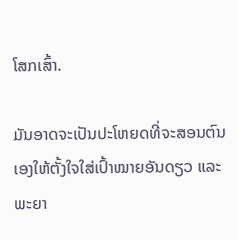ໂສກເສົ້າ.

ມັນອາດຈະເປັນປະໂຫຍດທີ່ຈະສອນຕົນເອງໃຫ້ຕັ້ງໃຈໃສ່ເປົ້າໝາຍອັນດຽວ ແລະ ພະຍາ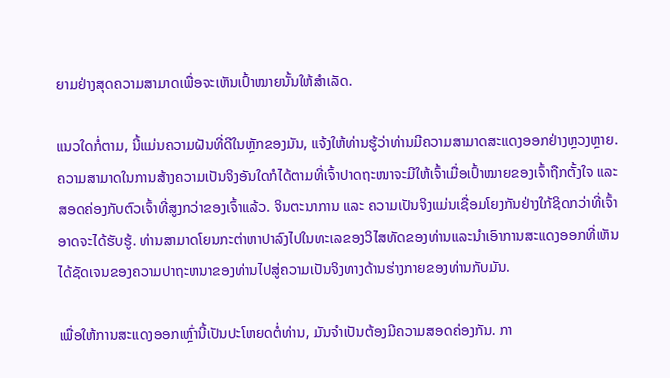ຍາມຢ່າງສຸດຄວາມສາມາດເພື່ອຈະເຫັນເປົ້າໝາຍນັ້ນໃຫ້ສຳເລັດ.

ແນວໃດກໍ່ຕາມ, ນີ້ແມ່ນຄວາມຝັນທີ່ດີໃນຫຼັກຂອງມັນ, ແຈ້ງໃຫ້ທ່ານຮູ້ວ່າທ່ານມີຄວາມສາມາດສະແດງອອກຢ່າງຫຼວງຫຼາຍ. ຄວາມສາມາດໃນການສ້າງຄວາມເປັນຈິງອັນໃດກໍໄດ້ຕາມທີ່ເຈົ້າປາດຖະໜາຈະມີໃຫ້ເຈົ້າເມື່ອເປົ້າໝາຍຂອງເຈົ້າຖືກຕັ້ງໃຈ ແລະ ສອດຄ່ອງກັບຕົວເຈົ້າທີ່ສູງກວ່າຂອງເຈົ້າແລ້ວ. ຈິນຕະນາການ ແລະ ຄວາມເປັນຈິງແມ່ນເຊື່ອມໂຍງກັນຢ່າງໃກ້ຊິດກວ່າທີ່ເຈົ້າອາດຈະໄດ້ຮັບຮູ້. ທ່ານສາມາດໂຍນກະຕ່າຫາປາລົງໄປໃນທະເລຂອງວິໄສທັດຂອງທ່ານແລະນໍາເອົາການສະແດງອອກທີ່ເຫັນໄດ້ຊັດເຈນຂອງຄວາມປາຖະຫນາຂອງທ່ານໄປສູ່ຄວາມເປັນຈິງທາງດ້ານຮ່າງກາຍຂອງທ່ານກັບມັນ.

ເພື່ອໃຫ້ການສະແດງອອກເຫຼົ່ານີ້ເປັນປະໂຫຍດຕໍ່ທ່ານ, ມັນຈໍາເປັນຕ້ອງມີຄວາມສອດຄ່ອງກັນ. ກາ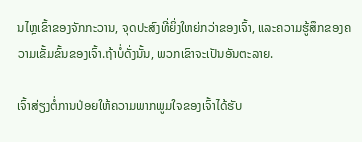ນໄຫຼເຂົ້າຂອງຈັກກະວານ, ຈຸດປະສົງທີ່ຍິ່ງໃຫຍ່ກວ່າຂອງເຈົ້າ, ແລະຄວາມຮູ້ສຶກຂອງຄວາມເຂັ້ມຂົ້ນຂອງເຈົ້າ.ຖ້າບໍ່ດັ່ງນັ້ນ, ພວກເຂົາຈະເປັນອັນຕະລາຍ.

ເຈົ້າສ່ຽງຕໍ່ການປ່ອຍໃຫ້ຄວາມພາກພູມໃຈຂອງເຈົ້າໄດ້ຮັບ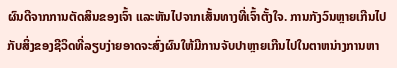ຜົນດີຈາກການຕັດສິນຂອງເຈົ້າ ແລະຫັນໄປຈາກເສັ້ນທາງທີ່ເຈົ້າຕັ້ງໃຈ. ການກັງວົນຫຼາຍເກີນໄປກັບສິ່ງຂອງຊີວິດທີ່ລຽບງ່າຍອາດຈະສົ່ງຜົນໃຫ້ມີການຈັບປາຫຼາຍເກີນໄປໃນຕາຫນ່າງການຫາ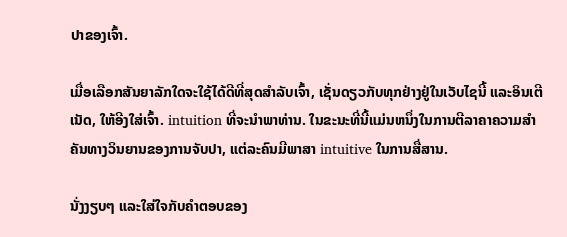ປາຂອງເຈົ້າ.

ເມື່ອເລືອກສັນຍາລັກໃດຈະໃຊ້ໄດ້ດີທີ່ສຸດສຳລັບເຈົ້າ, ເຊັ່ນດຽວກັບທຸກຢ່າງຢູ່ໃນເວັບໄຊນີ້ ແລະອິນເຕີເນັດ, ໃຫ້ອີງໃສ່ເຈົ້າ. intuition ທີ່ຈະນໍາພາທ່ານ. ໃນຂະນະທີ່ນີ້ແມ່ນຫນຶ່ງໃນການຕີລາຄາຄວາມສໍາຄັນທາງວິນຍານຂອງການຈັບປາ, ແຕ່ລະຄົນມີພາສາ intuitive ໃນການສື່ສານ.

ນັ່ງງຽບໆ ແລະໃສ່ໃຈກັບຄຳຕອບຂອງ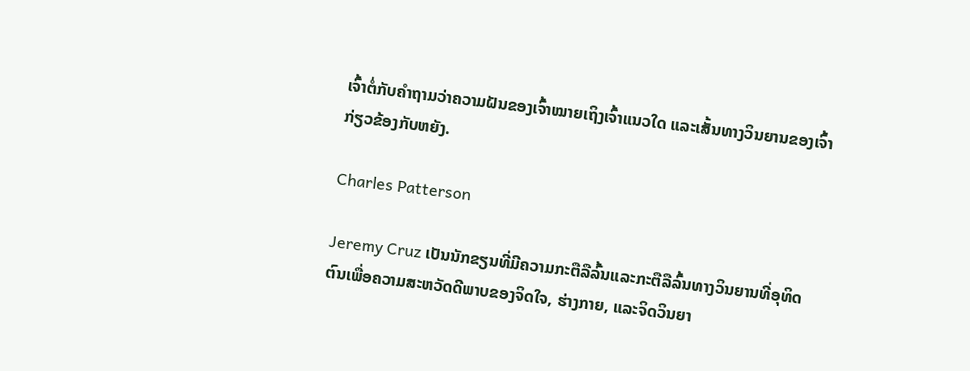ເຈົ້າຕໍ່ກັບຄຳຖາມວ່າຄວາມຝັນຂອງເຈົ້າໝາຍເຖິງເຈົ້າແນວໃດ ແລະເສັ້ນທາງວິນຍານຂອງເຈົ້າກ່ຽວຂ້ອງກັບຫຍັງ.

Charles Patterson

Jeremy Cruz ເປັນນັກຂຽນທີ່ມີຄວາມກະຕືລືລົ້ນແລະກະຕືລືລົ້ນທາງວິນຍານທີ່ອຸທິດຕົນເພື່ອຄວາມສະຫວັດດີພາບຂອງຈິດໃຈ, ຮ່າງກາຍ, ແລະຈິດວິນຍາ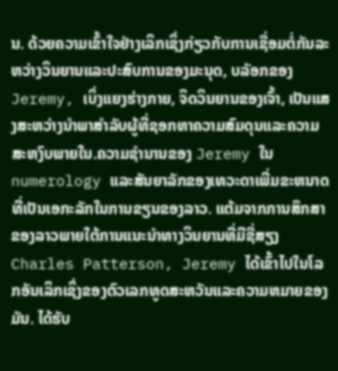ນ. ດ້ວຍຄວາມເຂົ້າໃຈຢ່າງເລິກເຊິ່ງກ່ຽວກັບການເຊື່ອມຕໍ່ກັນລະຫວ່າງວິນຍານແລະປະສົບການຂອງມະນຸດ, ບລັອກຂອງ Jeremy, ເບິ່ງແຍງຮ່າງກາຍ, ຈິດວິນຍານຂອງເຈົ້າ, ເປັນແສງສະຫວ່າງນໍາພາສໍາລັບຜູ້ທີ່ຊອກຫາຄວາມສົມດຸນແລະຄວາມສະຫງົບພາຍໃນ.ຄວາມຊໍານານຂອງ Jeremy ໃນ numerology ແລະສັນຍາລັກຂອງເທວະດາເພີ່ມຂະຫນາດທີ່ເປັນເອກະລັກໃນການຂຽນຂອງລາວ. ແຕ້ມຈາກການສຶກສາຂອງລາວພາຍໃຕ້ການແນະນໍາທາງວິນຍານທີ່ມີຊື່ສຽງ Charles Patterson, Jeremy ໄດ້ເຂົ້າໄປໃນໂລກອັນເລິກເຊິ່ງຂອງຕົວເລກທູດສະຫວັນແລະຄວາມຫມາຍຂອງມັນ. ໄດ້ຮັບ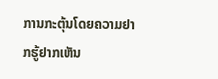ການກະຕຸ້ນໂດຍຄວາມຢາກຮູ້ຢາກເຫັນ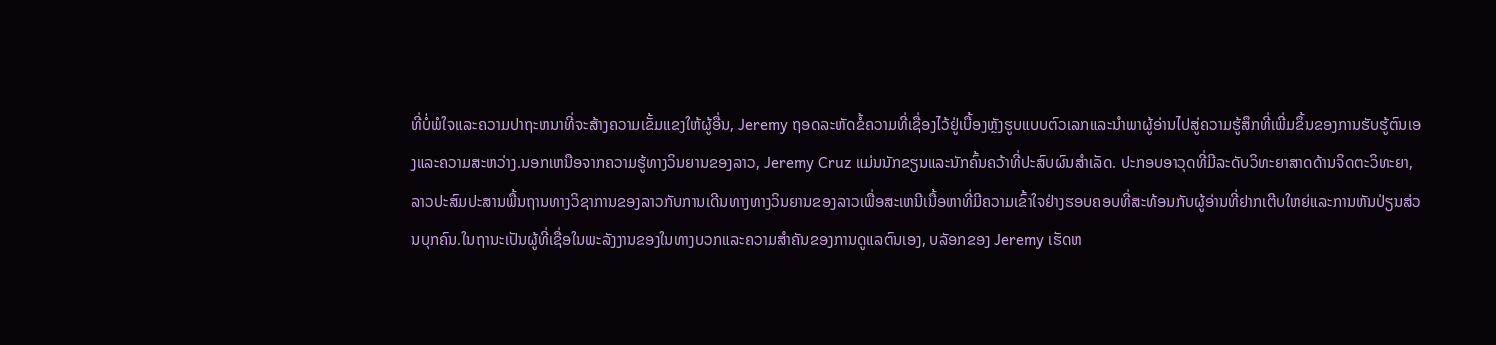ທີ່ບໍ່ພໍໃຈແລະຄວາມປາຖະຫນາທີ່ຈະສ້າງຄວາມເຂັ້ມແຂງໃຫ້ຜູ້ອື່ນ, Jeremy ຖອດລະຫັດຂໍ້ຄວາມທີ່ເຊື່ອງໄວ້ຢູ່ເບື້ອງຫຼັງຮູບແບບຕົວເລກແລະນໍາພາຜູ້ອ່ານໄປສູ່ຄວາມຮູ້ສຶກທີ່ເພີ່ມຂຶ້ນຂອງການຮັບຮູ້ຕົນເອງແລະຄວາມສະຫວ່າງ.ນອກເຫນືອຈາກຄວາມຮູ້ທາງວິນຍານຂອງລາວ, Jeremy Cruz ແມ່ນນັກຂຽນແລະນັກຄົ້ນຄວ້າທີ່ປະສົບຜົນສໍາເລັດ. ປະກອບອາວຸດທີ່ມີລະດັບວິທະຍາສາດດ້ານຈິດຕະວິທະຍາ, ລາວປະສົມປະສານພື້ນຖານທາງວິຊາການຂອງລາວກັບການເດີນທາງທາງວິນຍານຂອງລາວເພື່ອສະເຫນີເນື້ອຫາທີ່ມີຄວາມເຂົ້າໃຈຢ່າງຮອບຄອບທີ່ສະທ້ອນກັບຜູ້ອ່ານທີ່ຢາກເຕີບໃຫຍ່ແລະການຫັນປ່ຽນສ່ວນບຸກຄົນ.ໃນຖານະເປັນຜູ້ທີ່ເຊື່ອໃນພະລັງງານຂອງໃນທາງບວກແລະຄວາມສໍາຄັນຂອງການດູແລຕົນເອງ, ບລັອກຂອງ Jeremy ເຮັດຫ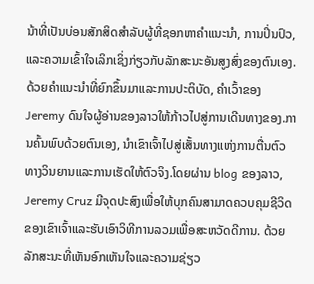ນ້າທີ່ເປັນບ່ອນສັກສິດສໍາລັບຜູ້ທີ່ຊອກຫາຄໍາແນະນໍາ, ການປິ່ນປົວ, ແລະຄວາມເຂົ້າໃຈເລິກເຊິ່ງກ່ຽວກັບລັກສະນະອັນສູງສົ່ງຂອງຕົນເອງ. ດ້ວຍຄໍາແນະນໍາທີ່ຍົກຂຶ້ນມາແລະການປະຕິບັດ, ຄໍາເວົ້າຂອງ Jeremy ດົນໃຈຜູ້ອ່ານຂອງລາວໃຫ້ກ້າວໄປສູ່ການເດີນທາງຂອງ.ການຄົ້ນພົບດ້ວຍຕົນເອງ, ນຳເຂົາເຈົ້າໄປສູ່ເສັ້ນທາງແຫ່ງການຕື່ນຕົວທາງວິນຍານແລະການເຮັດໃຫ້ຕົວຈິງ.ໂດຍຜ່ານ blog ຂອງລາວ, Jeremy Cruz ມີຈຸດປະສົງເພື່ອໃຫ້ບຸກຄົນສາມາດຄວບຄຸມຊີວິດຂອງເຂົາເຈົ້າແລະຮັບເອົາວິທີການລວມເພື່ອສະຫວັດດີການ. ດ້ວຍລັກສະນະທີ່ເຫັນອົກເຫັນໃຈແລະຄວາມຊ່ຽວ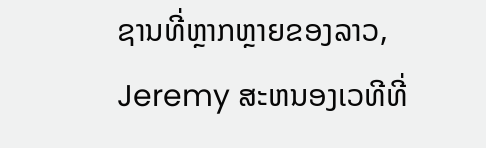ຊານທີ່ຫຼາກຫຼາຍຂອງລາວ, Jeremy ສະຫນອງເວທີທີ່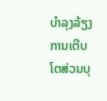ບໍາລຸງລ້ຽງການເຕີບໂຕສ່ວນບຸ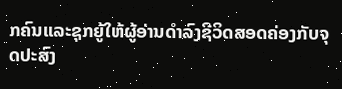ກຄົນແລະຊຸກຍູ້ໃຫ້ຜູ້ອ່ານດໍາລົງຊີວິດສອດຄ່ອງກັບຈຸດປະສົງ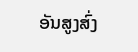ອັນສູງສົ່ງ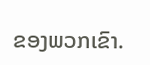ຂອງພວກເຂົາ.